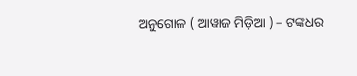ଅନୁଗୋଳ ( ଆୱାଜ ମିଡ଼ିଆ ) – ଟଙ୍କଧର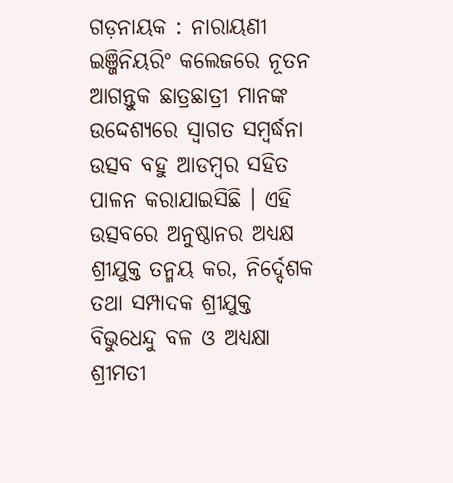ଗଡ଼ନାୟକ : ନାରାୟଣୀ ଇଞ୍ଜିନିୟରିଂ କଲେଜରେ ନୂତନ ଆଗନ୍ତୁକ ଛାତ୍ରଛାତ୍ରୀ ମାନଙ୍କ ଉଦ୍ଦେଶ୍ୟରେ ସ୍ବାଗତ ସମ୍ବର୍ଦ୍ଧନା ଉତ୍ସବ ବହୁ ଆଡମ୍ବର ସହିତ ପାଳନ କରାଯାଇସିଛି । ଏହି ଉତ୍ସବରେ ଅନୁଷ୍ଠାନର ଅଧ୍ୟକ୍ଷ ଶ୍ରୀଯୁକ୍ତ ତନ୍ମୟ କର, ନିର୍ଦ୍ଦେଶକ ତଥା ସମ୍ପାଦକ ଶ୍ରୀଯୁକ୍ତ ବିଭୁଧେନ୍ଦୁ ବଳ ଓ ଅଧ୍ୟକ୍ଷା ଶ୍ରୀମତୀ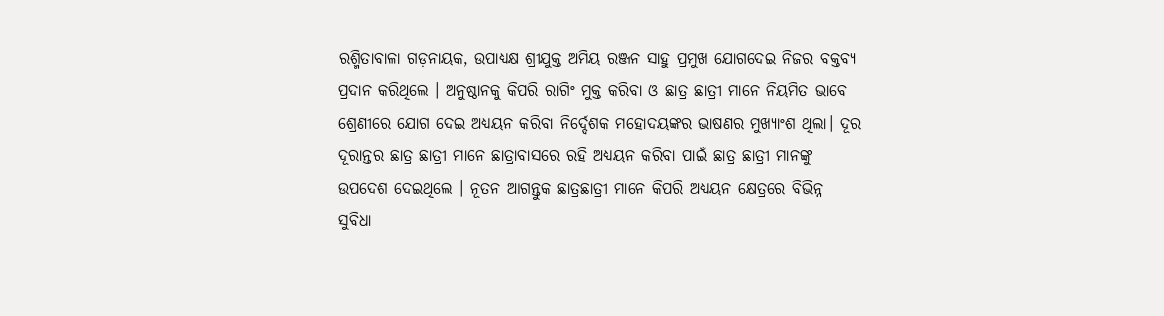ରଶ୍ମିତାବାଳା ଗଡ଼ନାୟକ, ଉପାଧ୍ୟକ୍ଷ ଶ୍ରୀଯୁକ୍ତ ଅମିୟ ରଞ୍ଜନ ସାହୁ ପ୍ରମୁଖ ଯୋଗଦେଇ ନିଜର ବକ୍ତବ୍ୟ ପ୍ରଦାନ କରିଥିଲେ । ଅନୁଷ୍ଠାନକୁ କିପରି ରାଗିଂ ମୁକ୍ତ କରିବା ଓ ଛାତ୍ର ଛାତ୍ରୀ ମାନେ ନିୟମିତ ଭାବେ ଶ୍ରେଣୀରେ ଯୋଗ ଦେଇ ଅଧ୍ୟୟନ କରିବା ନିର୍ଦ୍ଦେଶକ ମହୋଦୟଙ୍କର ଭାଷଣର ମୁଖ୍ୟାଂଶ ଥିଲା। ଦୂର ଦୂରାନ୍ତର ଛାତ୍ର ଛାତ୍ରୀ ମାନେ ଛାତ୍ରାବାସରେ ରହି ଅଧ୍ୟୟନ କରିବା ପାଇଁ ଛାତ୍ର ଛାତ୍ରୀ ମାନଙ୍କୁ ଉପଦେଶ ଦେଇଥିଲେ । ନୂତନ ଆଗନ୍ତୁକ ଛାତ୍ରଛାତ୍ରୀ ମାନେ କିପରି ଅଧ୍ୟୟନ କ୍ଷେତ୍ରରେ ବିଭିନ୍ନ ସୁବିଧା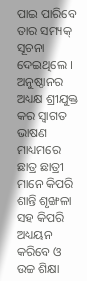ପାଇ ପାରିବେ ତାର ସମ୍ୟକ୍ ସୂଚନା ଦେଇଥିଲେ । ଅନୁଷ୍ଠାନର ଅଧ୍ୟକ୍ଷ ଶ୍ରୀଯୁକ୍ତ କର ସ୍ବାଗତ ଭାଷଣ ମାଧ୍ୟମରେ ଛାତ୍ର ଛାତ୍ରୀ ମାନେ କିପରି ଶାନ୍ତି ଶୃଙ୍ଖଳା ସହ କିପରି ଅଧ୍ୟୟନ କରିବେ ଓ ଉଚ୍ଚ ଶିକ୍ଷା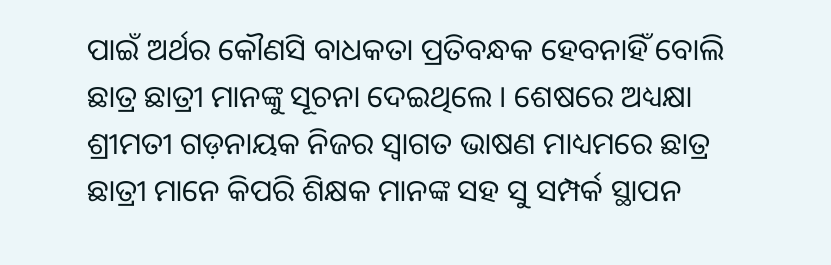ପାଇଁ ଅର୍ଥର କୌଣସି ବାଧକତା ପ୍ରତିବନ୍ଧକ ହେବନାହିଁ ବୋଲି ଛାତ୍ର ଛାତ୍ରୀ ମାନଙ୍କୁ ସୂଚନା ଦେଇଥିଲେ । ଶେଷରେ ଅଧ୍ୟକ୍ଷା ଶ୍ରୀମତୀ ଗଡ଼ନାୟକ ନିଜର ସ୍ବାଗତ ଭାଷଣ ମାଧ୍ୟମରେ ଛାତ୍ର ଛାତ୍ରୀ ମାନେ କିପରି ଶିକ୍ଷକ ମାନଙ୍କ ସହ ସୁ ସମ୍ପର୍କ ସ୍ଥାପନ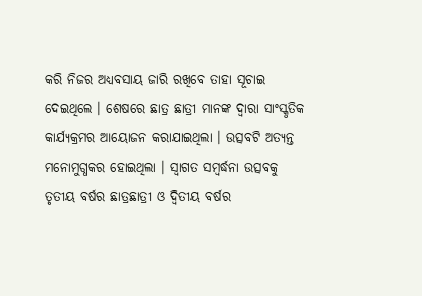କରି ନିଜର ଅଧ୍ୟବସାୟ ଜାରି ରଖିବେ ତାହା ସୂଚାଇ ଦେଇଥିଲେ । ଶେଷରେ ଛାତ୍ର ଛାତ୍ରୀ ମାନଙ୍କ ଦ୍ଵାରା ସାଂସ୍କୃତିକ କାର୍ଯ୍ୟକ୍ରମର ଆୟୋଜନ କରାଯାଇଥିଲା । ଉତ୍ସବଟି ଅତ୍ୟନ୍ତ ମନୋମୁଗ୍ଧକର ହୋଇଥିଲା । ସ୍ବାଗତ ସମ୍ବର୍ଦ୍ଧନା ଉତ୍ସବକୁ ତୃତୀୟ ବର୍ଷର ଛାତ୍ରଛାତ୍ରୀ ଓ ଦ୍ୱିତୀୟ ବର୍ଷର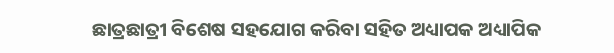ଛାତ୍ରଛାତ୍ରୀ ବିଶେଷ ସହଯୋଗ କରିବା ସହିତ ଅଧ୍ୟାପକ ଅଧ୍ୟାପିକ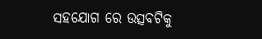ସହଯୋଗ ରେ ଉତ୍ସବଟିକୁ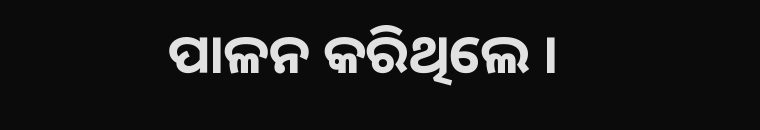ପାଳନ କରିଥିଲେ ।